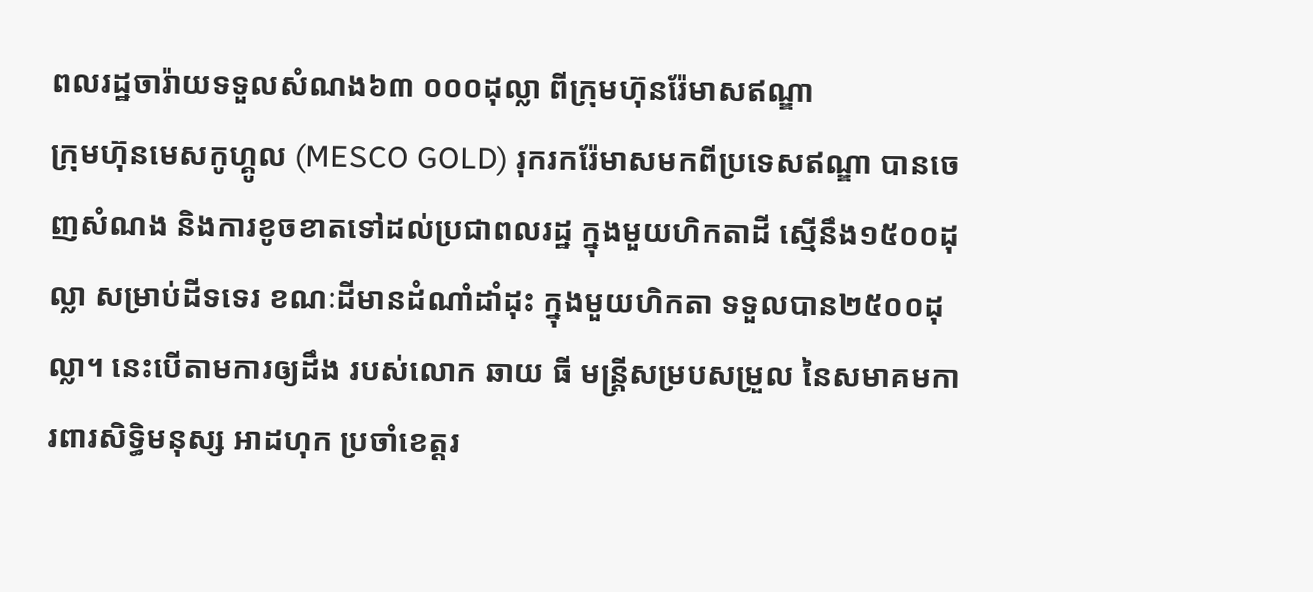ពលរដ្ឋចារ៉ាយទទួលសំណង៦៣ ០០០ដុល្លា ពីក្រុមហ៊ុនរ៉ែមាសឥណ្ឌា
ក្រុមហ៊ុនមេសកូហ្គូល (MESCO GOLD) រុករករ៉ែមាសមកពីប្រទេសឥណ្ឌា បានចេញសំណង និងការខូចខាតទៅដល់ប្រជាពលរដ្ឋ ក្នុងមួយហិកតាដី ស្មើនឹង១៥០០ដុល្លា សម្រាប់ដីទទេរ ខណៈដីមានដំណាំដាំដុះ ក្នុងមួយហិកតា ទទួលបាន២៥០០ដុល្លា។ នេះបើតាមការឲ្យដឹង របស់លោក ឆាយ ធី មន្រ្តីសម្របសម្រួល នៃសមាគមការពារសិទ្ធិមនុស្ស អាដហុក ប្រចាំខេត្តរ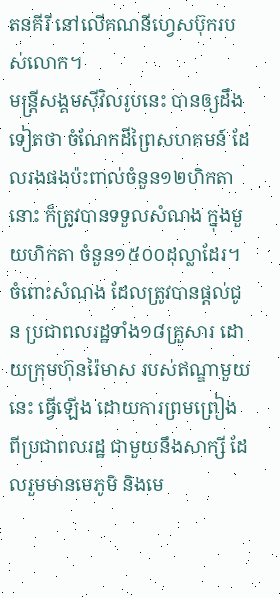តនគីរី នៅលើគណនីហ្វេសប៊ុករបស់លោក។
មន្រ្តីសង្គមស៊ីវិលរូបនេះ បានឲ្យដឹងទៀតថា ចំណែកដីព្រៃសហគមន៍ ដែលរងផងប៉ះពាល់ចំនួន១២ហិកតានោះ ក៏ត្រូវបានទទួលសំណង ក្នុងមួយហិកតា ចំនួន១៥០០ដុល្លាដែរ។ ចំពោះសំណង ដែលត្រូវបានផ្តល់ជូន ប្រជាពលរដ្ឋទាំង១៨គ្រួសារ ដោយក្រុមហ៊ុនរ៉ៃមាស របស់ឥណ្ឌាមួយនេះ ធ្វើឡើង ដោយការព្រមព្រៀង ពីប្រជាពលរដ្ឋ ជាមួយនឹងសាក្សី ដែលរួមមានមេភូមិ និងមេ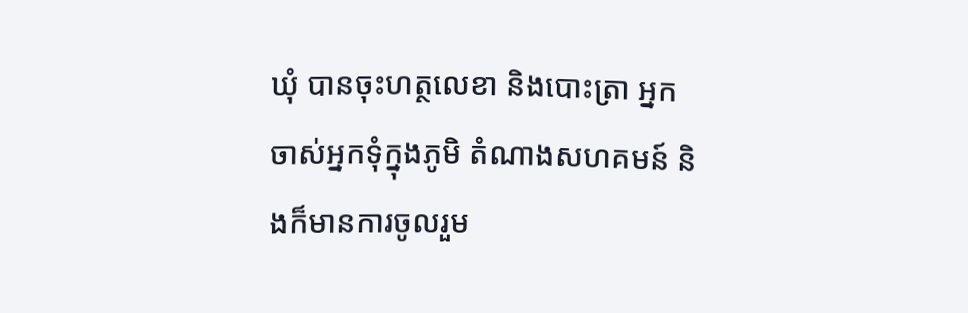ឃុំ បានចុះហត្ថលេខា និងបោះត្រា អ្នកចាស់អ្នកទុំក្នុងភូមិ តំណាងសហគមន៍ និងក៏មានការចូលរួម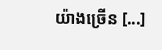យ៉ាងច្រើន [...]